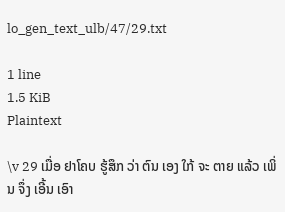lo_gen_text_ulb/47/29.txt

1 line
1.5 KiB
Plaintext

\v 29 ເມື່ອ ຢາໂຄບ ຮູ້ສຶກ ວ່າ ຕົນ ເອງ ໃກ້ ຈະ ຕາຍ ແລ້ວ ເພິ່ນ ຈຶ່ງ ເອີ້ນ ເອົາ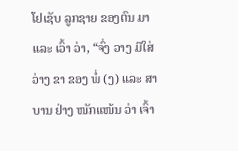ໂຢເຊັບ ລູກຊາຍ ຂອງຕົນ ມາ ແລະ ເວົ້າ ວ່າ, “ຈົ່ງ ວາງ ມືໃສ່ ວ່າງ ຂາ ຂອງ ພໍ່ (ງ) ແລະ ສາບານ ຢ່າງ ໜັກແໜ້ນ ວ່າ ເຈົ້າ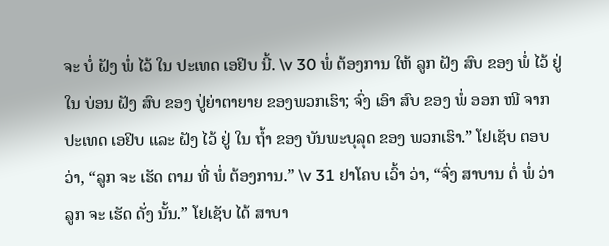ຈະ ບໍ່ ຝັງ ພໍ່ ໄວ້ ໃນ ປະເທດ ເອຢິບ ນີ້. \v 30 ພໍ່ ຕ້ອງການ ໃຫ້ ລູກ ຝັງ ສົບ ຂອງ ພໍ່ ໄວ້ ຢູ່ ໃນ ບ່ອນ ຝັງ ສົບ ຂອງ ປູ່ຍ່າຕາຍາຍ ຂອງພວກເຮົາ; ຈົ່ງ ເອົາ ສົບ ຂອງ ພໍ່ ອອກ ໜີ ຈາກ ປະເທດ ເອຢິບ ແລະ ຝັງ ໄວ້ ຢູ່ ໃນ ຖໍ້າ ຂອງ ບັນພະບຸລຸດ ຂອງ ພວກເຮົາ.” ໂຢເຊັບ ຕອບ ວ່າ, “ລູກ ຈະ ເຮັດ ຕາມ ທີ່ ພໍ່ ຕ້ອງການ.” \v 31 ຢາໂຄບ ເວົ້າ ວ່າ, “ຈົ່ງ ສາບານ ຕໍ່ ພໍ່ ວ່າ ລູກ ຈະ ເຮັດ ດັ່ງ ນັ້ນ.” ໂຢເຊັບ ໄດ້ ສາບາ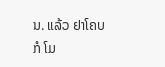ນ. ແລ້ວ ຢາໂຄບ ກໍ ໂມ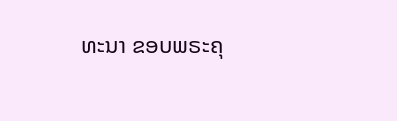ທະນາ ຂອບພຣະຄຸ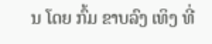ນ ໂດຍ ກົ້ມ ຂາບລົງ ເທິງ ທີ່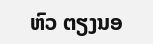ຫົວ ຕຽງນອ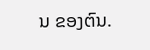ນ ຂອງຕົນ.